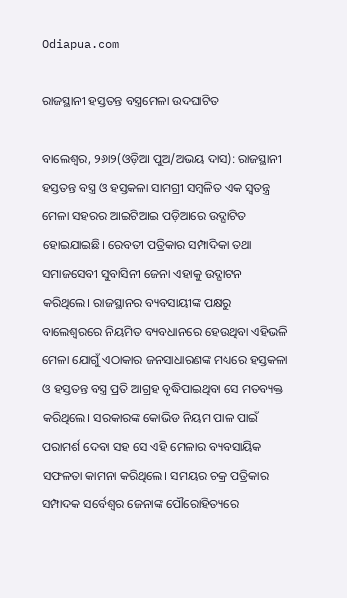Odiapua.com

ରାଜସ୍ଥାନୀ ହସ୍ତତନ୍ତ ବସ୍ତ୍ରମେଳା ଉଦଘାଟିତ

ବାଲେଶ୍ୱର, ୨୬ା୨(ଓଡ଼ିଆ ପୁଅ/ଅଭୟ ଦାସ): ରାଜସ୍ଥାନୀ ହସ୍ତତନ୍ତ ବସ୍ତ୍ର ଓ ହସ୍ତକଳା ସାମଗ୍ରୀ ସମ୍ବଳିତ ଏକ ସ୍ୱତନ୍ତ୍ର ମେଳା ସହରର ଆଇଟିଆଇ ପଡ଼ିଆରେ ଉଦ୍ଘାଟିତ ହୋଇଯାଇଛି। ରେବତୀ ପତ୍ରିକାର ସମ୍ପାଦିକା ତଥା ସମାଜସେବୀ ସୁବାସିନୀ ଜେନା ଏହାକୁ ଉଦ୍ଘାଟନ କରିଥିଲେ। ରାଜସ୍ଥାନର ବ୍ୟବସାୟୀଙ୍କ ପକ୍ଷରୁ ବାଲେଶ୍ୱରରେ ନିୟମିତ ବ୍ୟବଧାନରେ ହେଉଥିବା ଏହିଭଳି ମେଳା ଯୋଗୁଁ ଏଠାକାର ଜନସାଧାରଣଙ୍କ ମଧ୍ୟରେ ହସ୍ତକଳା ଓ ହସ୍ତତନ୍ତ ବସ୍ତ୍ର ପ୍ରତି ଆଗ୍ରହ ବୃଦ୍ଧିପାଇଥିବା ସେ ମତବ୍ୟକ୍ତ କରିଥିଲେ। ସରକାରଙ୍କ କୋଭିଡ ନିୟମ ପାଳ ପାଇଁ ପରାମର୍ଶ ଦେବା ସହ ସେ ଏହି ମେଳାର ବ୍ୟବସାୟିକ ସଫଳତା କାମନା କରିଥିଲେ। ସମୟର ଚକ୍ର ପତ୍ରିକାର ସମ୍ପାଦକ ସର୍ବେଶ୍ୱର ଜେନାଙ୍କ ପୌରୋହିତ୍ୟରେ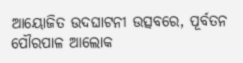ଆୟୋଜିତ ଉଦଘାଟନୀ ଉତ୍ସବରେ, ପୂର୍ବତନ ପୌରପାଳ ଆଲୋକ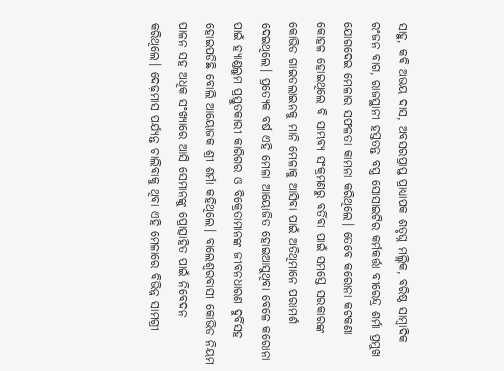ସାହୁ, କବି ଅଭୟ ଦାସ, ଅବସରପ୍ରାପ୍ତ ପ୍ରାଧ୍ୟାପକ ଶତୃଘ୍ନ ମଲ୍ଲିକ, ବରିଷ୍ଠ ସାମ୍ବାଦିକ ରଂଜନ ବାଗ, ରାଜସ୍ଥାନୀ ହସ୍ତତନ୍ତ ବସ୍ତ୍ର ସୋସାଇଟିର କର୍ମକର୍ତ୍ତା ବୀରେନ୍ଦ୍ର ଶର୍ମା ପ୍ରମୁଖ ଯୋଗଦେଇ ମେଳାର ସଫଳତା କାମନା କରିଥିଲେ। ତେବେ କରୋନା କଟକଣା କୋହଳ ହୋଇଥିଲେ ବି ସାମ୍ଭବ୍ୟ ସଂକ୍ରମଣରୁ ବର୍ତିବା ପାଇଁ ସମସ୍ତେ ସରକାରଙ୍କ କୋଭିଡ ଗାଇଡଲାଇନକୁ ମାନି ମେଳାକୁ ଆସିବା ପାଇଁ ଅତିଥିମାନେ ପରାମର୍ଶ ଦେଇଥିଲେ। ପ୍ରତ୍ୟେକ ବର୍ଷ ଏହି ମେଳା ଆୟୋଜିତ ହୋଇଆସୁଥିବା ବେଳେ କରୋନା ପାଇଁ ହ୍ୟାଣ୍ଡଲୁମ ପ୍ରସ୍ତୁତକାରୀ କାରିଗର ଓ ବିକ୍ରେତାମାନଙ୍କ ଜୀବନଧାରଣ ଦୁର୍ବିସହ ହୋଇପଡିଛି ବୋଲି ଆୟୋଜକ ଶ୍ରୀ ଶର୍ମା କହିଥିଲେ। ବାଲେଶ୍ୱରବାସୀ କୋଭିଡ ନିୟମ ପାଳନ ସହ ଅଧିକ ସଂଖ୍ୟାରେ ଆସି ସେମାନଙ୍କୁ ପ୍ରୋତ୍ସାହିତ ପାଇଁ ନିବେଦନ କରିଥିଲେ। ଦେଢ଼ମାସ ପର୍ଯ୍ୟନ୍ତ ଚାଲିବାକୁ ଥିବା ଏହି ମେଳାରେ ବିଭିନ୍ନ ସାମଗ୍ରୀ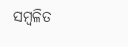ସମ୍ବଳିତ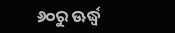୬୦ରୁ ଊର୍ଦ୍ଧ୍ୱ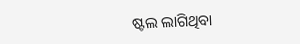ଷ୍ଟଲ ଲାଗିଥିବା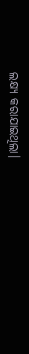ଲକ୍ଷ୍ୟ କରାଯାଇଥିଲା।